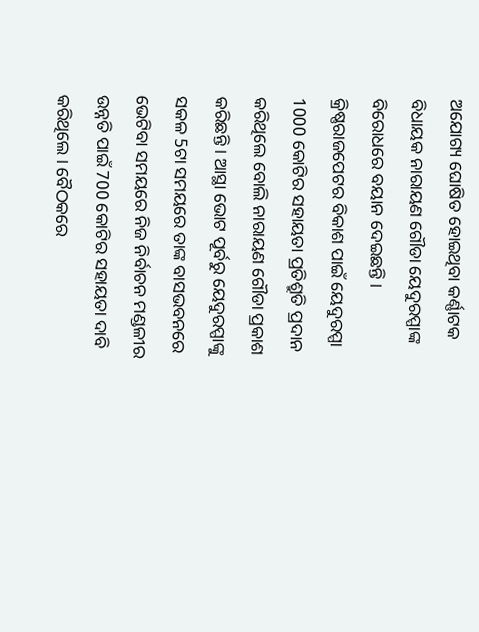ଅଯୋଗ୍ୟ ଘୋଷିତ ହୋଇଥିବା କର୍ଣ୍ଣାଟକ ବିଧାୟକ ନାରାୟଣ ଗୌଡା ୟେଦୁରପ୍ପାଙ୍କ ବିରୋଧରେ ବୟାନ ଦେଇଛନ୍ତି । କ୍ରିଷ୍ଣରାଜପେଟର ବିକାଶ ପାଇଁ ୟେଦୁରପ୍ପା 1000 କୋଟିର ସହାୟତା ପ୍ରତିଶ୍ରୁତି ପ୍ରଦାନ କରିଥିଲେ ବୋଲି ନାରାୟଣ ଗୌଡା ପ୍ରକାଶ କରିଛନ୍ତି । ଆସ୍ଥା ଭୋଟ ପୂର୍ବରୁ ୟେଦୁରପ୍ପାଙ୍କୁ ସକଳ 5ଟା ସମୟରେ ତାଙ୍କ ବାସଭବନରେ ଭେଟିବା ସମୟରେ ନିଜ ନିର୍ବାଚନ ମଣ୍ଡଳୀର ଉନ୍ନତି ପାଇଁ 700 କୋଟିର ସହାୟତା ଦାବି କରିଥିଲେ । ବୈଠକରେ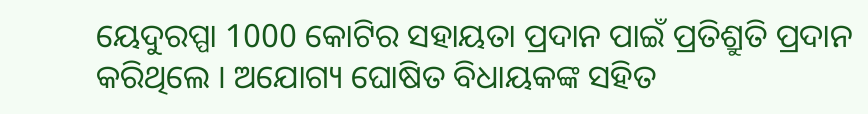ୟେଦୁରପ୍ପା 1000 କୋଟିର ସହାୟତା ପ୍ରଦାନ ପାଇଁ ପ୍ରତିଶ୍ରୁତି ପ୍ରଦାନ କରିଥିଲେ । ଅଯୋଗ୍ୟ ଘୋଷିତ ବିଧାୟକଙ୍କ ସହିତ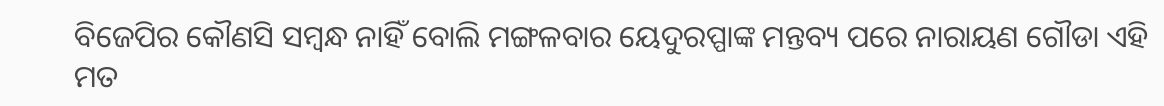ବିଜେପିର କୌଣସି ସମ୍ବନ୍ଧ ନାହିଁ ବୋଲି ମଙ୍ଗଳବାର ୟେଦୁରପ୍ପାଙ୍କ ମନ୍ତବ୍ୟ ପରେ ନାରାୟଣ ଗୌଡା ଏହି ମତ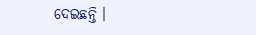ଦେଇଛନ୍ତି ।